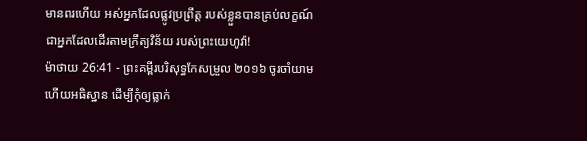មានពរហើយ អស់អ្នកដែលផ្លូវប្រព្រឹត្ត របស់ខ្លួនបានគ្រប់លក្ខណ៍ ជាអ្នកដែលដើរតាមក្រឹត្យវិន័យ របស់ព្រះយេហូវ៉ា!
ម៉ាថាយ 26:41 - ព្រះគម្ពីរបរិសុទ្ធកែសម្រួល ២០១៦ ចូរចាំយាម ហើយអធិស្ឋាន ដើម្បីកុំឲ្យធ្លាក់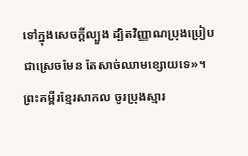ទៅក្នុងសេចក្តីល្បួង ដ្បិតវិញ្ញាណប្រុងប្រៀបជាស្រេចមែន តែសាច់ឈាមខ្សោយទេ»។ ព្រះគម្ពីរខ្មែរសាកល ចូរប្រុងស្មារ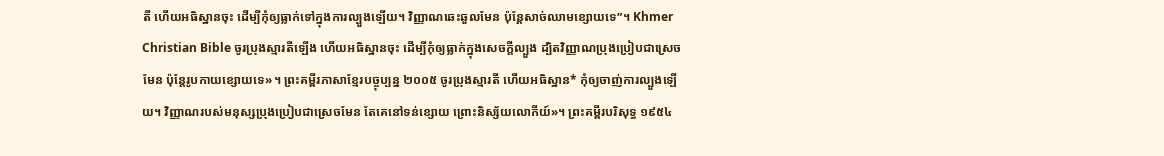តី ហើយអធិស្ឋានចុះ ដើម្បីកុំឲ្យធ្លាក់ទៅក្នុងការល្បួងឡើយ។ វិញ្ញាណឆេះឆួលមែន ប៉ុន្តែសាច់ឈាមខ្សោយទេ”។ Khmer Christian Bible ចូរប្រុងស្មារតីឡើង ហើយអធិស្ឋានចុះ ដើម្បីកុំឲ្យធ្លាក់ក្នុងសេចក្ដីល្បួង ដ្បិតវិញ្ញាណប្រុងប្រៀបជាស្រេចមែន ប៉ុន្ដែរូបកាយខ្សោយទេ»។ ព្រះគម្ពីរភាសាខ្មែរបច្ចុប្បន្ន ២០០៥ ចូរប្រុងស្មារតី ហើយអធិស្ឋាន* កុំឲ្យចាញ់ការល្បួងឡើយ។ វិញ្ញាណរបស់មនុស្សប្រុងប្រៀបជាស្រេចមែន តែគេនៅទន់ខ្សោយ ព្រោះនិស្ស័យលោកីយ៍»។ ព្រះគម្ពីរបរិសុទ្ធ ១៩៥៤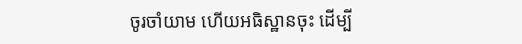ចូរចាំយាម ហើយអធិស្ឋានចុះ ដើម្បី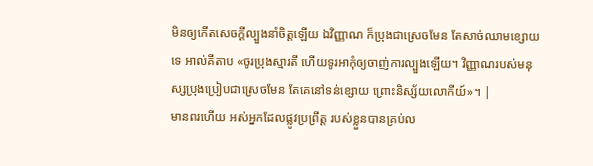មិនឲ្យកើតសេចក្ដីល្បួងនាំចិត្តឡើយ ឯវិញ្ញាណ ក៏ប្រុងជាស្រេចមែន តែសាច់ឈាមខ្សោយទេ អាល់គីតាប «ចូរប្រុងស្មារតី ហើយទូរអាកុំឲ្យចាញ់ការល្បួងឡើយ។ វិញ្ញាណរបស់មនុស្សប្រុងប្រៀបជាស្រេចមែន តែគេនៅទន់ខ្សោយ ព្រោះនិស្ស័យលោកីយ៍»។ |
មានពរហើយ អស់អ្នកដែលផ្លូវប្រព្រឹត្ត របស់ខ្លួនបានគ្រប់ល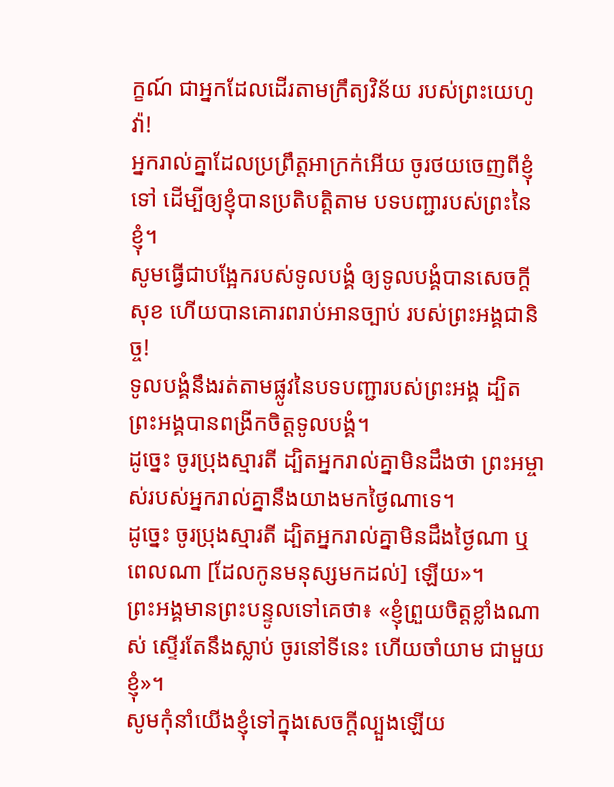ក្ខណ៍ ជាអ្នកដែលដើរតាមក្រឹត្យវិន័យ របស់ព្រះយេហូវ៉ា!
អ្នករាល់គ្នាដែលប្រព្រឹត្តអាក្រក់អើយ ចូរថយចេញពីខ្ញុំទៅ ដើម្បីឲ្យខ្ញុំបានប្រតិបត្តិតាម បទបញ្ជារបស់ព្រះនៃខ្ញុំ។
សូមធ្វើជាបង្អែករបស់ទូលបង្គំ ឲ្យទូលបង្គំបានសេចក្ដីសុខ ហើយបានគោរពរាប់អានច្បាប់ របស់ព្រះអង្គជានិច្ច!
ទូលបង្គំនឹងរត់តាមផ្លូវនៃបទបញ្ជារបស់ព្រះអង្គ ដ្បិតព្រះអង្គបានពង្រីកចិត្តទូលបង្គំ។
ដូច្នេះ ចូរប្រុងស្មារតី ដ្បិតអ្នករាល់គ្នាមិនដឹងថា ព្រះអម្ចាស់របស់អ្នករាល់គ្នានឹងយាងមកថ្ងៃណាទេ។
ដូច្នេះ ចូរប្រុងស្មារតី ដ្បិតអ្នករាល់គ្នាមិនដឹងថ្ងៃណា ឬពេលណា [ដែលកូនមនុស្សមកដល់] ឡើយ»។
ព្រះអង្គមានព្រះបន្ទូលទៅគេថា៖ «ខ្ញុំព្រួយចិត្តខ្លាំងណាស់ ស្ទើរតែនឹងស្លាប់ ចូរនៅទីនេះ ហើយចាំយាម ជាមួយខ្ញុំ»។
សូមកុំនាំយើងខ្ញុំទៅក្នុងសេចក្តីល្បួងឡើយ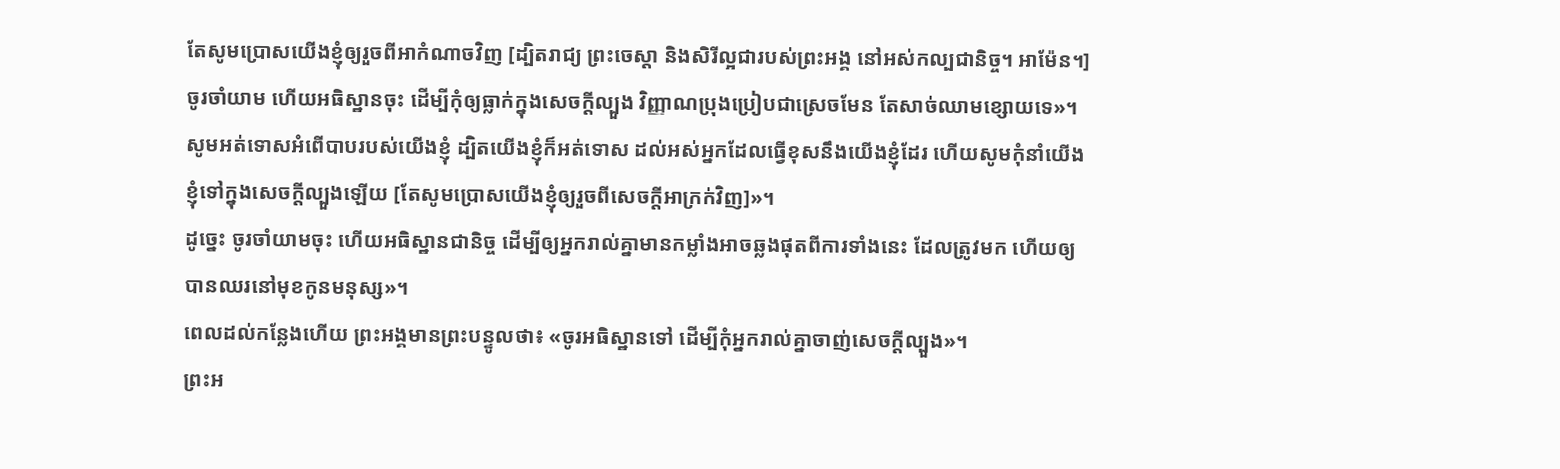តែសូមប្រោសយើងខ្ញុំឲ្យរួចពីអាកំណាចវិញ [ដ្បិតរាជ្យ ព្រះចេស្តា និងសិរីល្អជារបស់ព្រះអង្គ នៅអស់កល្បជានិច្ច។ អាម៉ែន។]
ចូរចាំយាម ហើយអធិស្ឋានចុះ ដើម្បីកុំឲ្យធ្លាក់ក្នុងសេចក្តីល្បួង វិញ្ញាណប្រុងប្រៀបជាស្រេចមែន តែសាច់ឈាមខ្សោយទេ»។
សូមអត់ទោសអំពើបាបរបស់យើងខ្ញុំ ដ្បិតយើងខ្ញុំក៏អត់ទោស ដល់អស់អ្នកដែលធ្វើខុសនឹងយើងខ្ញុំដែរ ហើយសូមកុំនាំយើងខ្ញុំទៅក្នុងសេចក្តីល្បួងឡើយ [តែសូមប្រោសយើងខ្ញុំឲ្យរួចពីសេចក្តីអាក្រក់វិញ]»។
ដូច្នេះ ចូរចាំយាមចុះ ហើយអធិស្ឋានជានិច្ច ដើម្បីឲ្យអ្នករាល់គ្នាមានកម្លាំងអាចឆ្លងផុតពីការទាំងនេះ ដែលត្រូវមក ហើយឲ្យបានឈរនៅមុខកូនមនុស្ស»។
ពេលដល់កន្លែងហើយ ព្រះអង្គមានព្រះបន្ទូលថា៖ «ចូរអធិស្ឋានទៅ ដើម្បីកុំអ្នករាល់គ្នាចាញ់សេចក្តីល្បួង»។
ព្រះអ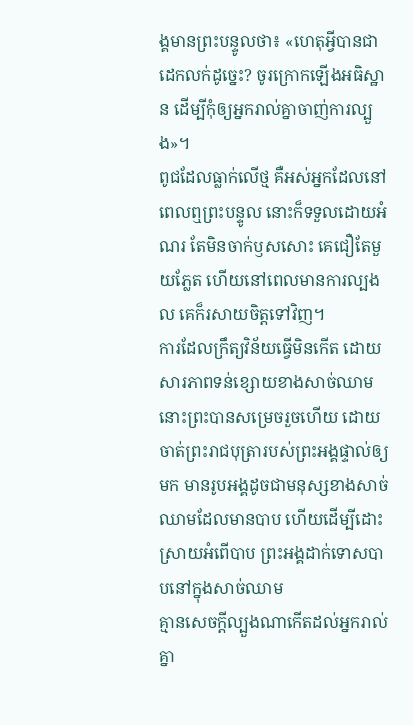ង្គមានព្រះបន្ទូលថា៖ «ហេតុអ្វីបានជាដេកលក់ដូច្នេះ? ចូរក្រោកឡើងអធិស្ឋាន ដើម្បីកុំឲ្យអ្នករាល់គ្នាចាញ់ការល្បួង»។
ពូជដែលធ្លាក់លើថ្ម គឺអស់អ្នកដែលនៅពេលឮព្រះបន្ទូល នោះក៏ទទួលដោយអំណរ តែមិនចាក់ឫសសោះ គេជឿតែមួយភ្លែត ហើយនៅពេលមានការល្បងល គេក៏រសាយចិត្តទៅវិញ។
ការដែលក្រឹត្យវិន័យធ្វើមិនកើត ដោយសារភាពទន់ខ្សោយខាងសាច់ឈាម នោះព្រះបានសម្រេចរួចហើយ ដោយចាត់ព្រះរាជបុត្រារបស់ព្រះអង្គផ្ទាល់ឲ្យមក មានរូបអង្គដូចជាមនុស្សខាងសាច់ឈាមដែលមានបាប ហើយដើម្បីដោះស្រាយអំពើបាប ព្រះអង្គដាក់ទោសបាបនៅក្នុងសាច់ឈាម
គ្មានសេចក្តីល្បួងណាកើតដល់អ្នករាល់គ្នា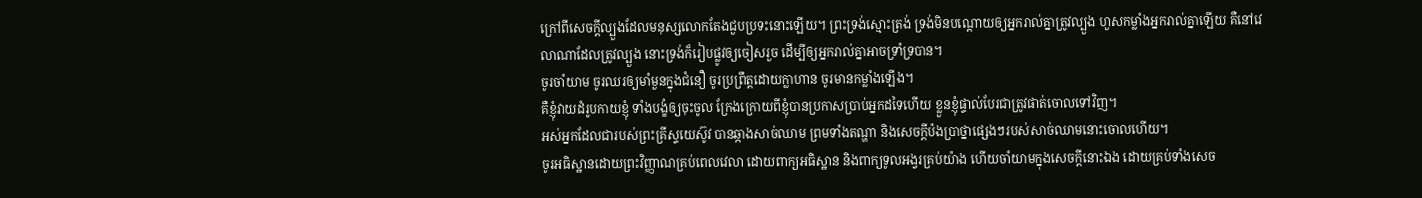ក្រៅពីសេចក្តីល្បួងដែលមនុស្សលោកតែងជួបប្រទះនោះឡើយ។ ព្រះទ្រង់ស្មោះត្រង់ ទ្រង់មិនបណ្ដោយឲ្យអ្នករាល់គ្នាត្រូវល្បួង ហួសកម្លាំងអ្នករាល់គ្នាឡើយ គឺនៅវេលាណាដែលត្រូវល្បួង នោះទ្រង់ក៏រៀបផ្លូវឲ្យចៀសរួច ដើម្បីឲ្យអ្នករាល់គ្នាអាចទ្រាំទ្របាន។
ចូរចាំយាម ចូរឈរឲ្យមាំមួនក្នុងជំនឿ ចូរប្រព្រឹត្តដោយក្លាហាន ចូរមានកម្លាំងឡើង។
គឺខ្ញុំវាយដំរូបកាយខ្ញុំ ទាំងបង្ខំឲ្យចុះចូល ក្រែងក្រោយពីខ្ញុំបានប្រកាសប្រាប់អ្នកដទៃហើយ ខ្លួនខ្ញុំផ្ទាល់បែរជាត្រូវផាត់ចោលទៅវិញ។
អស់អ្នកដែលជារបស់ព្រះគ្រីស្ទយេស៊ូវ បានឆ្កាងសាច់ឈាម ព្រមទាំងតណ្ហា និងសេចក្ដីប៉ងប្រាថ្នាផ្សេងៗរបស់សាច់ឈាមនោះចោលហើយ។
ចូរអធិស្ឋានដោយព្រះវិញ្ញាណគ្រប់ពេលវេលា ដោយពាក្យអធិស្ឋាន និងពាក្យទូលអង្វរគ្រប់យ៉ាង ហើយចាំយាមក្នុងសេចក្តីនោះឯង ដោយគ្រប់ទាំងសេច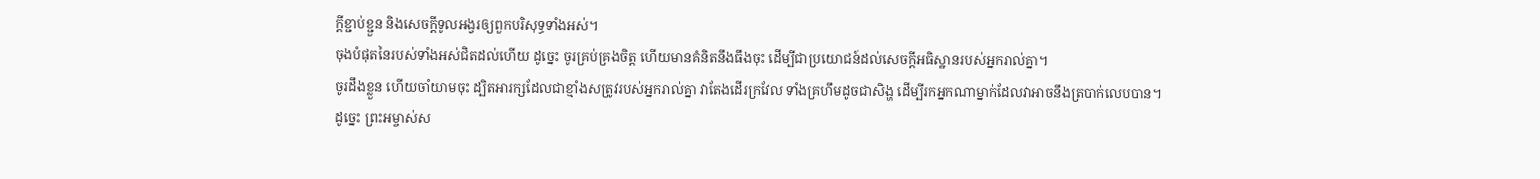ក្តីខ្ជាប់ខ្ជួន និងសេចក្តីទូលអង្វរឲ្យពួកបរិសុទ្ធទាំងអស់។
ចុងបំផុតនៃរបស់ទាំងអស់ជិតដល់ហើយ ដូច្នេះ ចូរគ្រប់គ្រងចិត្ត ហើយមានគំនិតនឹងធឹងចុះ ដើម្បីជាប្រយោជន៍ដល់សេចក្តីអធិស្ឋានរបស់អ្នករាល់គ្នា។
ចូរដឹងខ្លួន ហើយចាំយាមចុះ ដ្បិតអារក្សដែលជាខ្មាំងសត្រូវរបស់អ្នករាល់គ្នា វាតែងដើរក្រវែល ទាំងគ្រហឹមដូចជាសិង្ហ ដើម្បីរកអ្នកណាម្នាក់ដែលវាអាចនឹងត្របាក់លេបបាន។
ដូច្នេះ ព្រះអម្ចាស់ស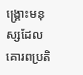ង្រ្គោះមនុស្សដែលគោរពប្រតិ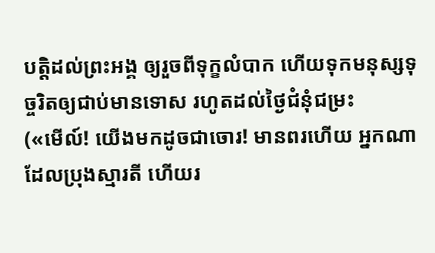បត្តិដល់ព្រះអង្គ ឲ្យរួចពីទុក្ខលំបាក ហើយទុកមនុស្សទុច្ចរិតឲ្យជាប់មានទោស រហូតដល់ថ្ងៃជំនុំជម្រះ
(«មើល៍! យើងមកដូចជាចោរ! មានពរហើយ អ្នកណាដែលប្រុងស្មារតី ហើយរ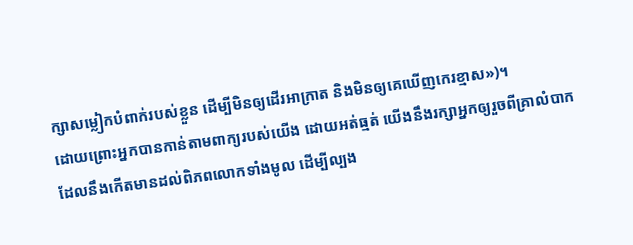ក្សាសម្លៀកបំពាក់របស់ខ្លួន ដើម្បីមិនឲ្យដើរអាក្រាត និងមិនឲ្យគេឃើញកេរខ្មាស»)។
ដោយព្រោះអ្នកបានកាន់តាមពាក្យរបស់យើង ដោយអត់ធ្មត់ យើងនឹងរក្សាអ្នកឲ្យរួចពីគ្រាលំបាក ដែលនឹងកើតមានដល់ពិភពលោកទាំងមូល ដើម្បីល្បង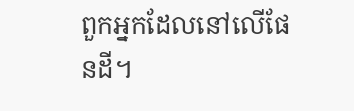ពួកអ្នកដែលនៅលើផែនដី។